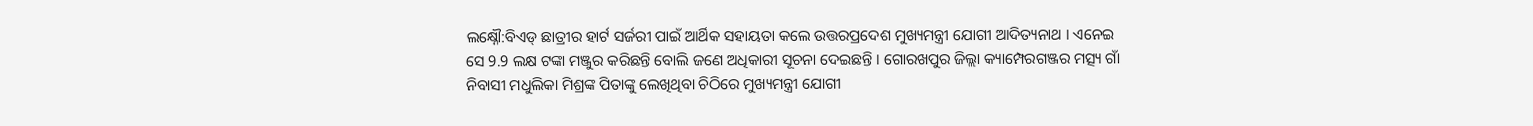ଲକ୍ଷ୍ନୌ:ବିଏଡ୍ ଛାତ୍ରୀର ହାର୍ଟ ସର୍ଜରୀ ପାଇଁ ଆର୍ଥିକ ସହାୟତା କଲେ ଉତ୍ତରପ୍ରଦେଶ ମୁଖ୍ୟମନ୍ତ୍ରୀ ଯୋଗୀ ଆଦିତ୍ୟନାଥ । ଏନେଇ ସେ 9.9 ଲକ୍ଷ ଟଙ୍କା ମଞ୍ଜୁର କରିଛନ୍ତି ବୋଲି ଜଣେ ଅଧିକାରୀ ସୂଚନା ଦେଇଛନ୍ତି । ଗୋରଖପୁର ଜିଲ୍ଲା କ୍ୟାମ୍ପେରଗଞ୍ଜର ମତ୍ସ୍ୟ ଗାଁ ନିବାସୀ ମଧୁଲିକା ମିଶ୍ରଙ୍କ ପିତାଙ୍କୁ ଲେଖିଥିବା ଚିଠିରେ ମୁଖ୍ୟମନ୍ତ୍ରୀ ଯୋଗୀ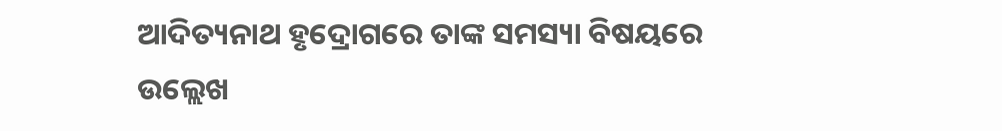ଆଦିତ୍ୟନାଥ ହୃଦ୍ରୋଗରେ ତାଙ୍କ ସମସ୍ୟା ବିଷୟରେ ଉଲ୍ଲେଖ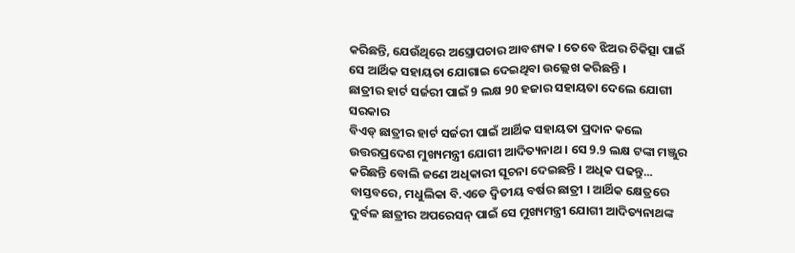କରିଛନ୍ତି, ଯେଉଁଥିରେ ଅସ୍ତ୍ରୋପଚାର ଆବଶ୍ୟକ । ତେବେ ଝିଅର ଚିକିତ୍ସା ପାଇଁ ସେ ଆର୍ଥିକ ସହାୟତା ଯୋଗାଇ ଦେଇଥିବା ଉଲ୍ଲେଖ କରିଛନ୍ତି ।
ଛାତ୍ରୀର ହାର୍ଟ ସର୍ଜରୀ ପାଇଁ 9 ଲକ୍ଷ 90 ହଜାର ସହାୟତା ଦେଲେ ଯୋଗୀ ସରକାର
ବିଏଡ୍ ଛାତ୍ରୀର ହାର୍ଟ ସର୍ଜରୀ ପାଇଁ ଆର୍ଥିକ ସହାୟତା ପ୍ରଦାନ କଲେ ଉତ୍ତରପ୍ରଦେଶ ମୁଖ୍ୟମନ୍ତ୍ରୀ ଯୋଗୀ ଆଦିତ୍ୟନାଥ । ସେ 9.9 ଲକ୍ଷ ଟଙ୍କା ମଞ୍ଜୁର କରିଛନ୍ତି ବୋଲି ଜଣେ ଅଧିକାରୀ ସୂଚନା ଦେଇଛନ୍ତି । ଅଧିକ ପଢନ୍ତୁ...
ବାସ୍ତବରେ, ମଧୁଲିକା ବି.ଏଡେ ଦ୍ୱିତୀୟ ବର୍ଷର ଛାତ୍ରୀ । ଆର୍ଥିକ କ୍ଷେତ୍ରରେ ଦୁର୍ବଳ ଛାତ୍ରୀର ଅପରେସନ୍ ପାଇଁ ସେ ମୁଖ୍ୟମନ୍ତ୍ରୀ ଯୋଗୀ ଆଦିତ୍ୟନାଥଙ୍କ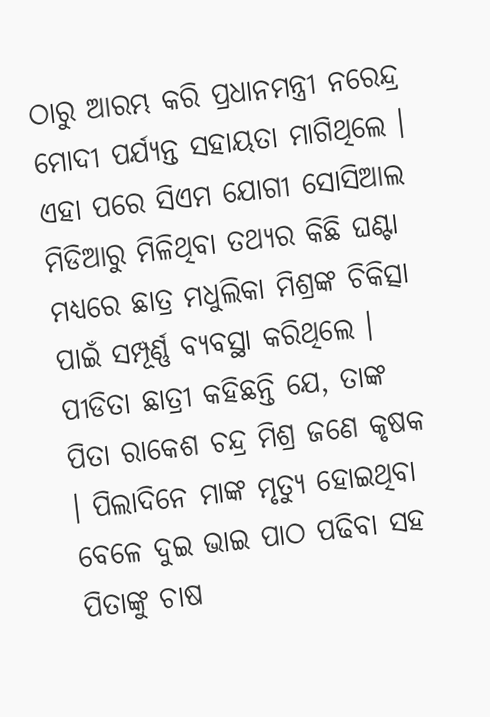ଠାରୁ ଆରମ୍ଭ କରି ପ୍ରଧାନମନ୍ତ୍ରୀ ନରେନ୍ଦ୍ର ମୋଦୀ ପର୍ଯ୍ୟନ୍ତ ସହାୟତା ମାଗିଥିଲେ । ଏହା ପରେ ସିଏମ ଯୋଗୀ ସୋସିଆଲ ମିଡିଆରୁ ମିଳିଥିବା ତଥ୍ୟର କିଛି ଘଣ୍ଟା ମଧ୍ୟରେ ଛାତ୍ର ମଧୁଲିକା ମିଶ୍ରଙ୍କ ଚିକିତ୍ସା ପାଇଁ ସମ୍ପୂର୍ଣ୍ଣ ବ୍ୟବସ୍ଥା କରିଥିଲେ ।
ପୀଡିତା ଛାତ୍ରୀ କହିଛନ୍ତି ଯେ, ତାଙ୍କ ପିତା ରାକେଶ ଚନ୍ଦ୍ର ମିଶ୍ର ଜଣେ କୃଷକ । ପିଲାଦିନେ ମାଙ୍କ ମୃତ୍ୟୁ ହୋଇଥିବା ବେଳେ ଦୁଇ ଭାଇ ପାଠ ପଢିବା ସହ ପିତାଙ୍କୁ ଚାଷ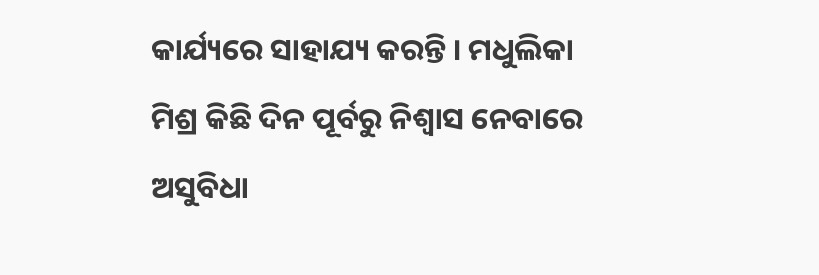କାର୍ଯ୍ୟରେ ସାହାଯ୍ୟ କରନ୍ତି । ମଧୁଲିକା ମିଶ୍ର କିଛି ଦିନ ପୂର୍ବରୁ ନିଶ୍ୱାସ ନେବାରେ ଅସୁବିଧା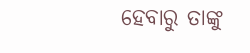ହେବାରୁ ତାଙ୍କୁ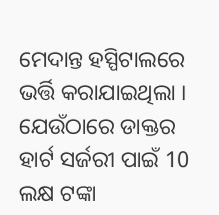ମେଦାନ୍ତ ହସ୍ପିଟାଲରେ ଭର୍ତ୍ତି କରାଯାଇଥିଲା । ଯେଉଁଠାରେ ଡାକ୍ତର ହାର୍ଟ ସର୍ଜରୀ ପାଇଁ 10 ଲକ୍ଷ ଟଙ୍କା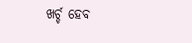ଖର୍ଚ୍ଚ ହେବ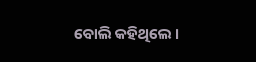ବୋଲି କହିଥିଲେ ।